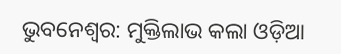ଭୁବନେଶ୍ୱର: ମୁକ୍ତିଲାଭ କଲା ଓଡ଼ିଆ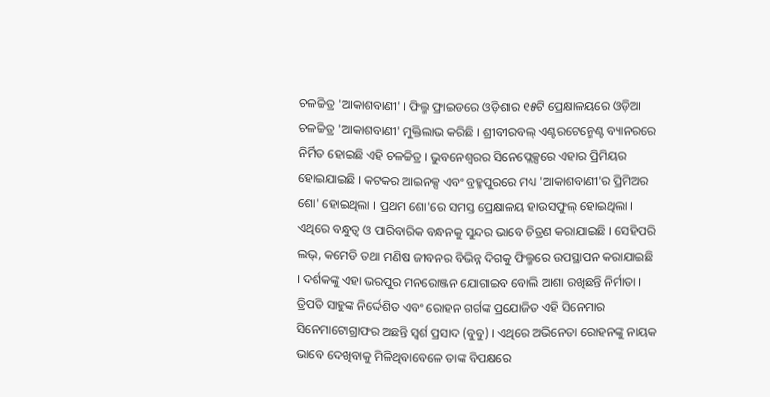ଚଳଚ୍ଚିତ୍ର 'ଆକାଶବାଣୀ' । ଫିଲ୍ମ ଫ୍ରାଇଡରେ ଓଡ଼ିଶାର ୧୫ଟି ପ୍ରେକ୍ଷାଳୟରେ ଓଡ଼ିଆ ଚଳଚ୍ଚିତ୍ର 'ଆକାଶବାଣୀ' ମୁକ୍ତିଲାଭ କରିଛି । ଶ୍ରୀବୀରବଲ୍ ଏଣ୍ଟରଟେନ୍ମେଣ୍ଟ ବ୍ୟାନରରେ ନିର୍ମିତ ହୋଇଛି ଏହି ଚଳଚ୍ଚିତ୍ର । ଭୁବନେଶ୍ୱରର ସିନେପ୍ଲେକ୍ସରେ ଏହାର ପ୍ରିମିୟର ହୋଇଯାଇଛି । କଟକର ଆଇନକ୍ସ ଏବଂ ବ୍ରହ୍ମପୁରରେ ମଧ୍ୟ 'ଆକାଶବାଣୀ'ର ପ୍ରିମିଅର ଶୋ' ହୋଇଥିଲା । ପ୍ରଥମ ଶୋ'ରେ ସମସ୍ତ ପ୍ରେକ୍ଷାଳୟ ହାଉସଫୁଲ୍ ହୋଇଥିଲା । ଏଥିରେ ବନ୍ଧୁତ୍ଵ ଓ ପାରିବାରିକ ବନ୍ଧନକୁ ସୁନ୍ଦର ଭାବେ ଚିତ୍ରଣ କରାଯାଇଛି । ସେହିପରି ଲଭ୍, କମେଡି ତଥା ମଣିଷ ଜୀବନର ବିଭିନ୍ନ ଦିଗକୁ ଫିଲ୍ମରେ ଉପସ୍ଥାପନ କରାଯାଇଛି । ଦର୍ଶକଙ୍କୁ ଏହା ଭରପୁର ମନରୋଞ୍ଜନ ଯୋଗାଇବ ବୋଲି ଆଶା ରଖିଛନ୍ତି ନିର୍ମାତା ।
ତ୍ରିପତି ସାହୁଙ୍କ ନିର୍ଦ୍ଦେଶିତ ଏବଂ ରୋହନ ଗର୍ଗଙ୍କ ପ୍ରଯୋଜିତ ଏହି ସିନେମାର ସିନେମାଟୋଗ୍ରାଫର ଅଛନ୍ତି ସ୍ୱର୍ଶ ପ୍ରସାଦ (ବୁବୁ) । ଏଥିରେ ଅଭିନେତା ରୋହନଙ୍କୁ ନାୟକ ଭାବେ ଦେଖିବାକୁ ମିଳିଥିବାବେଳେ ତାଙ୍କ ବିପକ୍ଷରେ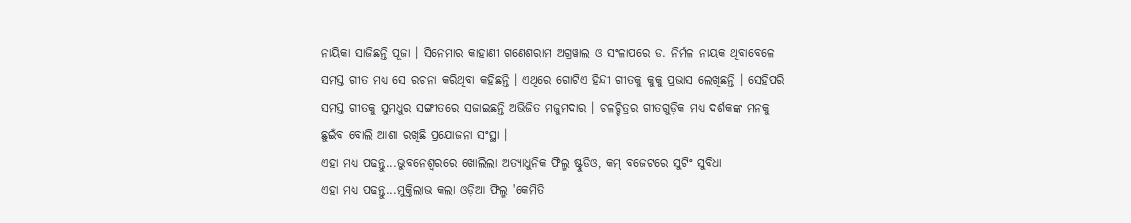ନାୟିକା ସାଜିଛନ୍ତି ପୂଜା । ସିନେମାର କାହାଣୀ ଗଣେଶରାମ ଅଗ୍ରୱାଲ ଓ ସଂଳାପରେ ଡ. ନିର୍ମଳ ନାୟକ ଥିବାବେଳେ ସମସ୍ତ ଗୀତ ମଧ୍ୟ ସେ ରଚନା କରିଥିବା କହିଛନ୍ତି । ଏଥିରେ ଗୋଟିଏ ହିନ୍ଦୀ ଗୀତକୁ କୁକୁ ପ୍ରଭାସ ଲେଖିଛନ୍ତି । ସେହିପରି ସମସ୍ତ ଗୀତକୁ ସୁମଧୁର ସଙ୍ଗୀତରେ ସଜାଇଛନ୍ତି ଅଭିଜିତ ମଜୁମଦାର । ଚଳଚ୍ଚିତ୍ରର ଗୀତଗୁଡ଼ିକ ମଧ୍ୟ ଦର୍ଶକଙ୍କ ମନକୁ ଛୁଇଁବ ବୋଲି ଆଶା ରଖିଛି ପ୍ରଯୋଜନା ସଂସ୍ଥା ।
ଏହା ମଧ୍ୟ ପଢନ୍ତୁ...ଭୁବନେଶ୍ୱରରେ ଖୋଲିଲା ଅତ୍ୟାଧୁନିକ ଫିଲ୍ମ ଷ୍ଟୁଡିଓ, କମ୍ ବଜେଟରେ ସୁଟିଂ ସୁବିଧା
ଏହା ମଧ୍ୟ ପଢନ୍ତୁ...ମୁକ୍ତିଲାଭ କଲା ଓଡ଼ିଆ ଫିଲ୍ମ 'କେମିତି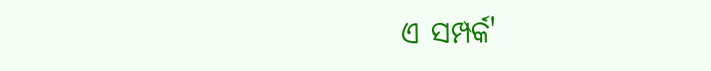ଏ ସମ୍ପର୍କ'